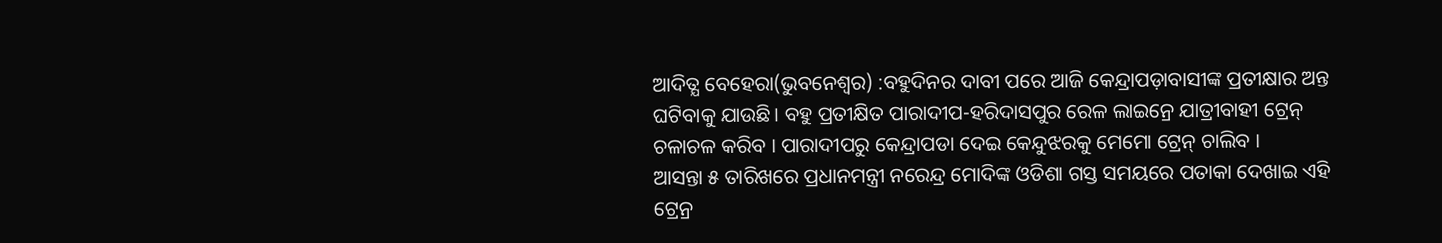ଆଦିତ୍ଯ ବେହେରା(ଭୁବନେଶ୍ୱର) :ବହୁଦିନର ଦାବୀ ପରେ ଆଜି କେନ୍ଦ୍ରାପଡ଼ାବାସୀଙ୍କ ପ୍ରତୀକ୍ଷାର ଅନ୍ତ ଘଟିବାକୁ ଯାଉଛି। ବହୁ ପ୍ରତୀକ୍ଷିତ ପାରାଦୀପ-ହରିଦାସପୁର ରେଳ ଲାଇନ୍ରେ ଯାତ୍ରୀବାହୀ ଟ୍ରେନ୍ ଚଳାଚଳ କରିବ । ପାରାଦୀପରୁ କେନ୍ଦ୍ରାପଡା ଦେଇ କେନ୍ଦୁଝରକୁ ମେମୋ ଟ୍ରେନ୍ ଚାଲିବ ।
ଆସନ୍ତା ୫ ତାରିଖରେ ପ୍ରଧାନମନ୍ତ୍ରୀ ନରେନ୍ଦ୍ର ମୋଦିଙ୍କ ଓଡିଶା ଗସ୍ତ ସମୟରେ ପତାକା ଦେଖାଇ ଏହି ଟ୍ରେନ୍ର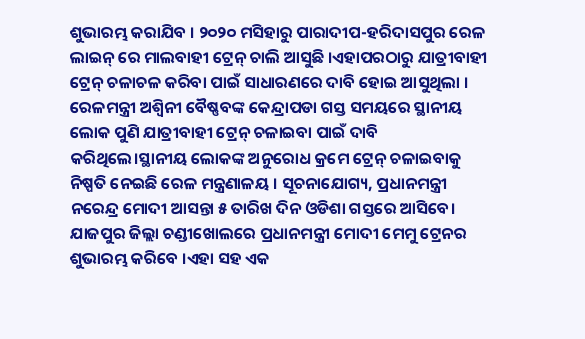ଶୁଭାରମ୍ଭ କରାଯିବ । ୨୦୨୦ ମସିହାରୁ ପାରାଦୀପ-ହରିଦାସପୁର ରେଳ ଲାଇନ୍ ରେ ମାଲବାହୀ ଟ୍ରେନ୍ ଚାଲି ଆସୁଛି ।ଏହାପରଠାରୁ ଯାତ୍ରୀବାହୀ ଟ୍ରେନ୍ ଚଳାଚଳ କରିବା ପାଇଁ ସାଧାରଣରେ ଦାବି ହୋଇ ଆସୁଥିଲା ।
ରେଳମନ୍ତ୍ରୀ ଅଶ୍ୱିନୀ ବୈଷ୍ଣବଙ୍କ କେନ୍ଦ୍ରାପଡା ଗସ୍ତ ସମୟରେ ସ୍ଥାନୀୟ ଲୋକ ପୁଣି ଯାତ୍ରୀବାହୀ ଟ୍ରେନ୍ ଚଳାଇବା ପାଇଁ ଦାବି କରିଥିଲେ।ସ୍ଥାନୀୟ ଲୋକଙ୍କ ଅନୁରୋଧ କ୍ରମେ ଟ୍ରେନ୍ ଚଳାଇବାକୁ ନିଷ୍ପତି ନେଇଛି ରେଳ ମନ୍ତ୍ରଣାଳୟ । ସୂଚନାଯୋଗ୍ୟ, ପ୍ରଧାନମନ୍ତ୍ରୀ ନରେନ୍ଦ୍ର ମୋଦୀ ଆସନ୍ତା ୫ ତାରିଖ ଦିନ ଓଡିଶା ଗସ୍ତରେ ଆସିବେ। ଯାଜପୁର ଜିଲ୍ଲା ଚଣ୍ଡୀଖୋଲରେ ପ୍ରଧାନମନ୍ତ୍ରୀ ମୋଦୀ ମେମୁ ଟ୍ରେନର ଶୁଭାରମ୍ଭ କରିବେ ।ଏହା ସହ ଏକ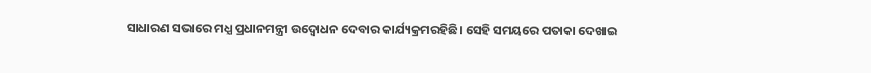ସାଧାରଣ ସଭାରେ ମଧ୍ଯ ପ୍ରଧାନମନ୍ତ୍ରୀ ଉଦ୍ବୋଧନ ଦେବାର କାର୍ଯ୍ୟକ୍ରମରହିଛି। ସେହି ସମୟରେ ପତାକା ଦେଖାଇ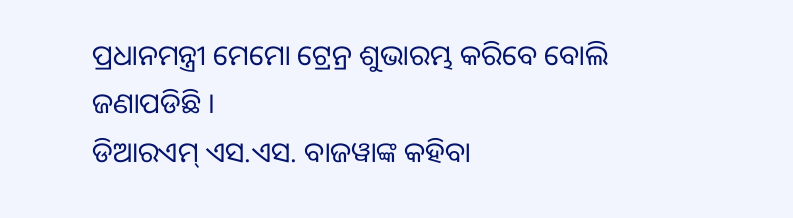ପ୍ରଧାନମନ୍ତ୍ରୀ ମେମୋ ଟ୍ରେନ୍ର ଶୁଭାରମ୍ଭ କରିବେ ବୋଲି ଜଣାପଡିଛି ।
ଡିଆରଏମ୍ ଏସ.ଏସ. ବାଜୱାଙ୍କ କହିବା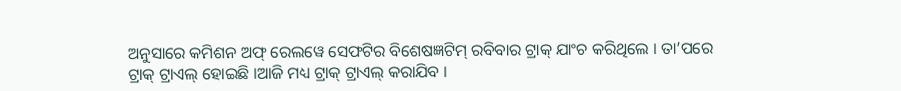ଅନୁସାରେ କମିଶନ ଅଫ୍ ରେଲୱେ ସେଫଟିର ବିଶେଷଜ୍ଞଟିମ୍ ରବିବାର ଟ୍ରାକ୍ ଯାଂଚ କରିଥିଲେ । ତା’ପରେ ଟ୍ରାକ୍ ଟ୍ରାଏଲ୍ ହୋଇଛି ।ଆଜି ମଧ୍ୟ ଟ୍ରାକ୍ ଟ୍ରାଏଲ୍ କରାଯିବ ।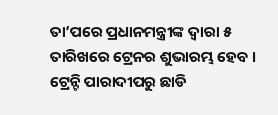ତା’ପରେ ପ୍ରଧାନମନ୍ତ୍ରୀଙ୍କ ଦ୍ୱାରା ୫ ତାରିଖରେ ଟ୍ରେନର ଶୁଭାରମ୍ଭ ହେବ । ଟ୍ରେନ୍ଟି ପାରାଦୀପରୁ ଛାଡି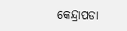କେନ୍ଦ୍ରାପଡା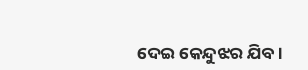ଦେଇ କେନ୍ଦୁଝର ଯିବ ।